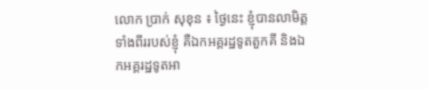លោក ប្រាក់ សុខុន ៖ ថ្ងៃនេះ ខ្ញុំបានលាមិត្តទាំងពីររបស់ខ្ញុំ គឺឯកអគ្គរដ្ឋទូតតួកគី និងឯកអគ្គរដ្ឋទូតអា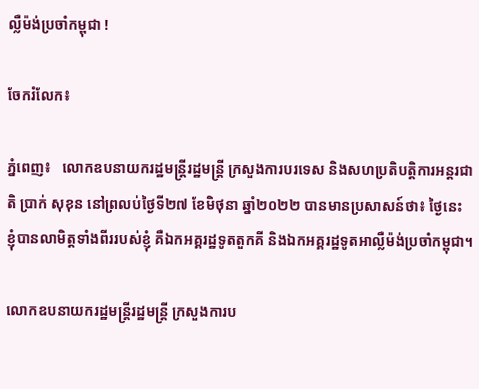ល្លឺម៉ង់ប្រចាំកម្ពុជា !

ចែករំលែក៖

ភ្នំពេញ៖   លោកឧបនាយករដ្ឋមន្ត្រីរដ្ឋមន្ត្រី ក្រសួងការបរទេស និងសហប្រតិបត្តិការអន្តរជាតិ ប្រាក់ សុខុន នៅព្រលប់ថ្ងៃទី២៧ ខែមិថុនា ឆ្នាំ២០២២ បានមានប្រសាសន៍ថា៖ ថ្ងៃនេះ ខ្ញុំបានលាមិត្តទាំងពីររបស់ខ្ញុំ គឺឯកអគ្គរដ្ឋទូតតួកគី និងឯកអគ្គរដ្ឋទូតអាល្លឺម៉ង់ប្រចាំកម្ពុជា។

លោកឧបនាយករដ្ឋមន្ត្រីរដ្ឋមន្ត្រី ក្រសួងការប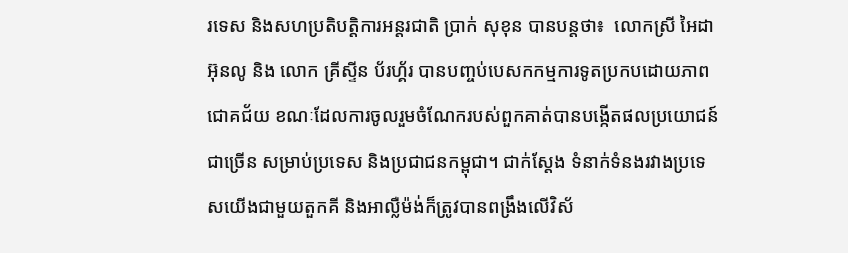រទេស និងសហប្រតិបត្តិការអន្តរជាតិ ប្រាក់ សុខុន បានបន្តថា៖  លោកស្រី អៃដា អ៊ុនលូ និង លោក គ្រីស្ទីន ប័រហ្គ័រ បានបញ្ចប់បេសកកម្មការទូតប្រកបដោយភាពជោគជ័យ ខណៈដែលការចូលរួមចំណែករបស់ពួកគាត់បានបង្កើតផលប្រយោជន៍ជាច្រើន សម្រាប់ប្រទេស និងប្រជាជនកម្ពុជា។ ជាក់ស្តែង ទំនាក់ទំនងរវាងប្រទេសយើងជាមួយតួកគី និងអាល្លឺម៉ង់ក៏ត្រូវបានពង្រឹងលើវិស័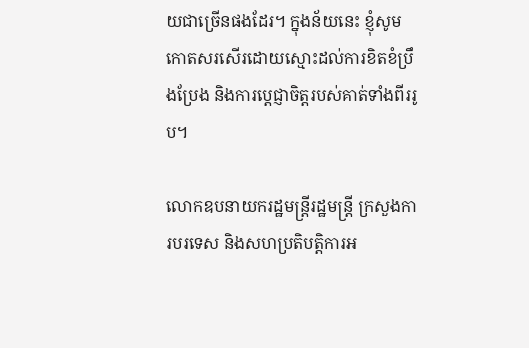យជាច្រើនផងដែរ។ ក្នុងន័យនេះ ខ្ញុំសូមកោតសរសើរដោយស្មោះដល់ការខិតខំប្រឹងប្រែង និងការប្តេជ្ញាចិត្តរបស់គាត់ទាំងពីររូប។

លោកឧបនាយករដ្ឋមន្ត្រីរដ្ឋមន្ត្រី ក្រសួងការបរទេស និងសហប្រតិបត្តិការអ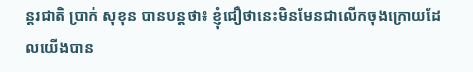ន្តរជាតិ ប្រាក់ សុខុន បានបន្តថា៖ ខ្ញុំជឿថានេះមិនមែនជាលើកចុងក្រោយដែលយើងបាន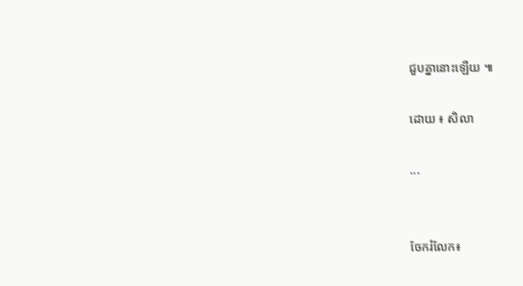ជួបគ្នានោះឡើយ ៕

ដោយ ៖ សិលា

...


ចែករំលែក៖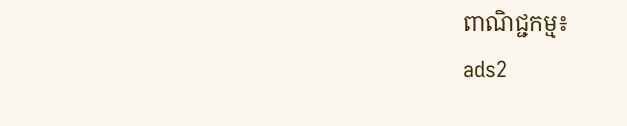ពាណិជ្ជកម្ម៖
ads2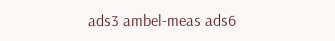ads3 ambel-meas ads6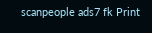scanpeople ads7 fk Print